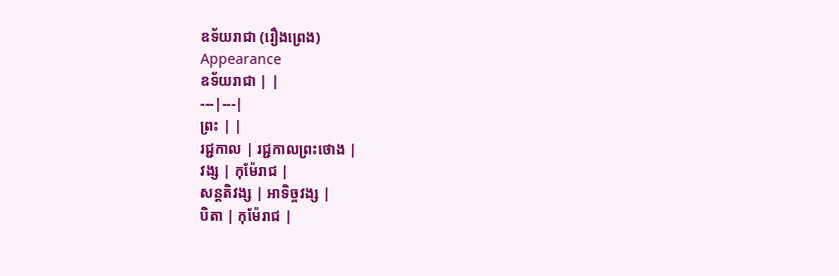ឧទ័យរាជា (រឿងព្រេង)
Appearance
ឧទ័យរាជា | |
---|---|
ព្រះ | |
រជ្ជកាល | រជ្ជកាលព្រះថោង |
វង្ស | កុម៉ែរាជ |
សន្តតិវង្ស | អាទិច្ចវង្ស |
បិតា | កុម៉ែរាជ |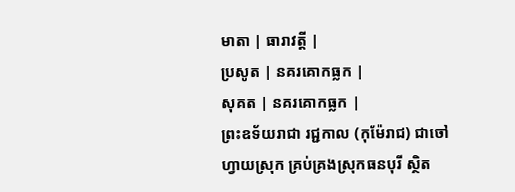មាតា | ធារាវត្តី |
ប្រសូត | នគរគោកធ្លក |
សុគត | នគរគោកធ្លក |
ព្រះឧទ័យរាជា រជ្ជកាល (កុម៉ែរាជ) ជាចៅហ្វាយស្រុក គ្រប់គ្រងស្រុកធនបុរី ស្ថិត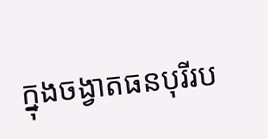ក្នុងចង្វាតធនបុរីរប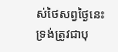ស់ថៃសព្វថ្ងៃនេះ ទ្រង់ត្រូវជាបុ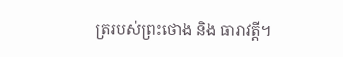ត្ររបស់ព្រះថោង និង ធារាវត្តី។